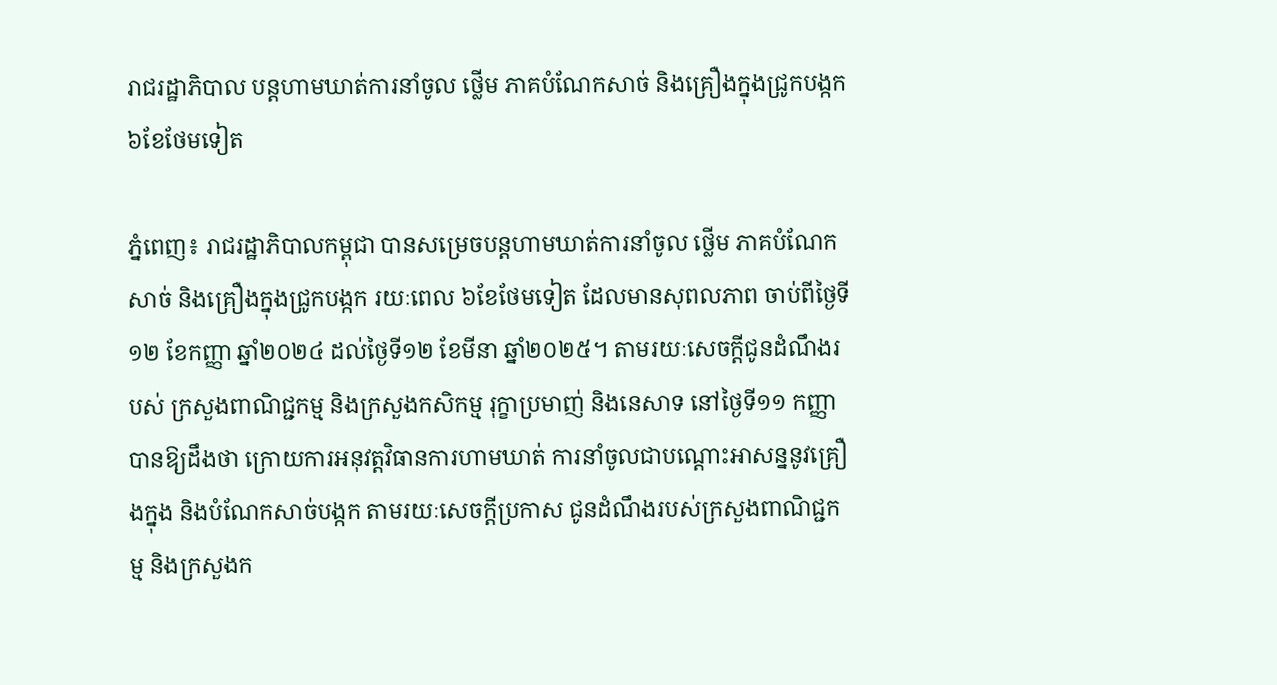រាជរដ្ឋាភិបាល បន្តហាមឃាត់ការនាំចូល ថ្លើម ភាគបំណែកសាច់ និងគ្រឿងក្នុងជ្រូកបង្កក ៦ខែថែមទៀត

ភ្នំពេញ៖ រាជរដ្ឋាភិបាលកម្ពុជា បានសម្រេចបន្តហាមឃាត់ការនាំចូល ថ្លើម ភាគបំណែកសាច់ និងគ្រឿងក្នុងជ្រូកបង្កក រយៈពេល ៦ខែថែមទៀត ដែលមានសុពលភាព ចាប់ពីថ្ងៃទី១២ ខែកញ្ញា ឆ្នាំ២០២៤ ដល់ថ្ងៃទី១២ ខែមីនា ឆ្នាំ២០២៥។ តាមរយៈសេចក្ដីជូនដំណឹងរបស់ ក្រសួងពាណិជ្ជកម្ម និងក្រសួងកសិកម្ម រុក្ខាប្រមាញ់ និងនេសាទ នៅថ្ងៃទី១១ កញ្ញា បានឱ្យដឹងថា ក្រោយការអនុវត្តវិធានការហាមឃាត់ ការនាំចូលជាបណ្តោះអាសន្ននូវគ្រឿងក្នុង និងបំណែកសាច់បង្កក តាមរយៈសេចក្តីប្រកាស ជូនដំណឹងរបស់ក្រសួងពាណិជ្ជកម្ម និងក្រសួងក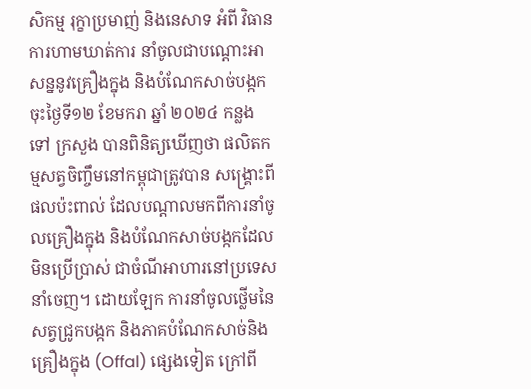សិកម្ម រុក្ខាប្រមាញ់ និងនេសាទ អំពី វិធានការហាមឃាត់ការ នាំចូលជាបណ្តោះអាសន្ននូវគ្រឿងក្នុង និងបំណែកសាច់បង្កក ចុះថ្ងៃទី១២ ខែមករា ឆ្នាំ ២០២៤ កន្លងទៅ ក្រសួង បានពិនិត្យឃើញថា ផលិតកម្មសត្វចិញ្ចឹមនៅកម្ពុជាត្រូវបាន សង្គ្រោះពីផលប៉ះពាល់ ដែលបណ្តាលមកពីការនាំចូលគ្រឿងក្នុង និងបំណែកសាច់បង្កកដែលមិនប្រើប្រាស់ ជាចំណីអាហារនៅប្រទេស នាំចេញ។ ដោយឡែក ការនាំចូលថ្លើមនៃសត្វជ្រូកបង្កក និងភាគបំណែកសាច់និងគ្រឿងក្នុង (Offal) ផ្សេងទៀត ក្រៅពី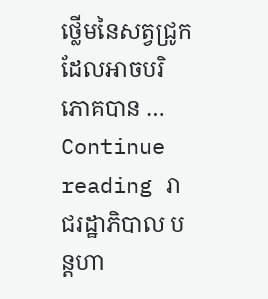ថ្លើមនៃសត្វជ្រូក ដែលអាចបរិភោគបាន … Continue reading រាជរដ្ឋាភិបាល បន្តហា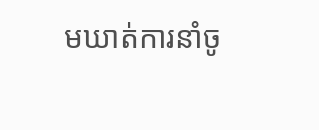មឃាត់ការនាំចូ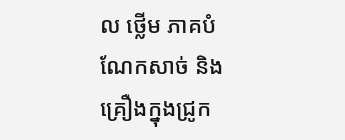ល ថ្លើម ភាគបំណែកសាច់ និងគ្រឿងក្នុងជ្រូក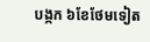បង្កក ៦ខែថែមទៀត